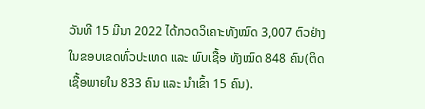ວັນທີ 15 ມີນາ 2022 ໄດ້ກວດວິເຄາະທັງໝົດ 3,007 ຕົວຢ່າງ ໃນຂອບເຂດທົ່ວປະເທດ ແລະ ພົບເຊື້ອ ທັງໝົດ 848 ຄົນ(ຕິດເຊື້ອພາຍໃນ 833 ຄົນ ແລະ ນໍາເຂົ້າ 15 ຄົນ).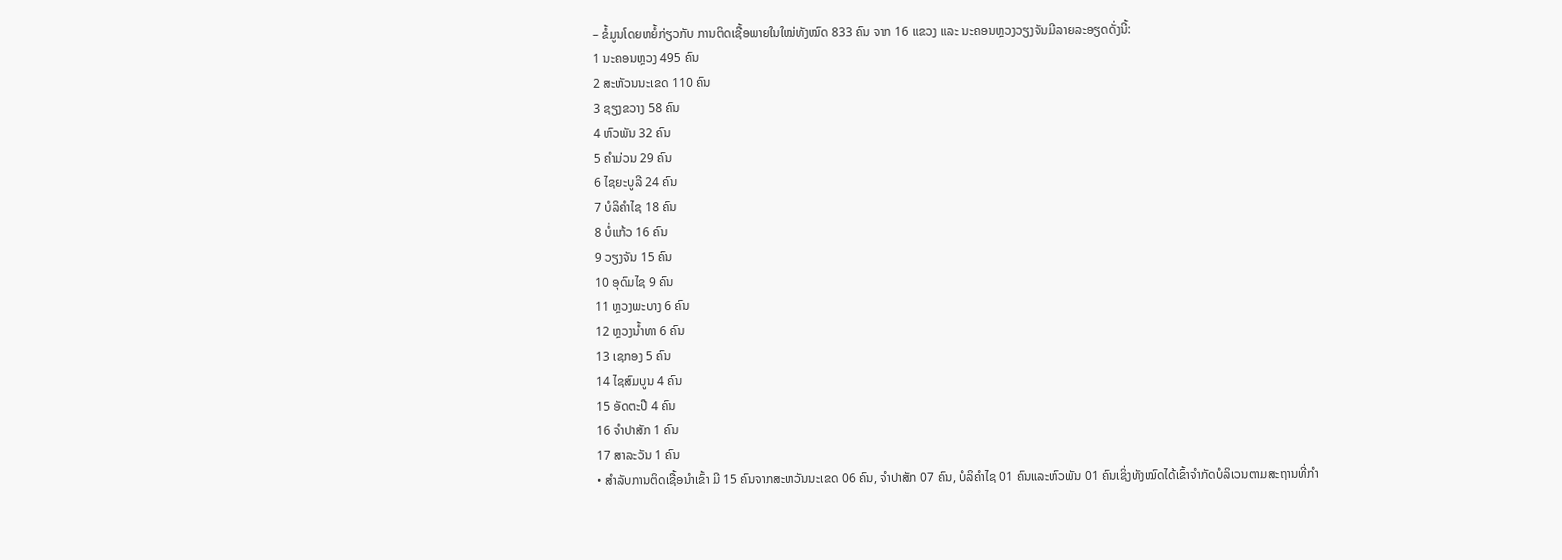– ຂໍ້ມູນໂດຍຫຍໍ້ກ່ຽວກັບ ການຕິດເຊື້ອພາຍໃນໃໝ່ທັງໝົດ 833 ຄົນ ຈາກ 16 ແຂວງ ແລະ ນະຄອນຫຼວງວຽງຈັນມີລາຍລະອຽດດັ່ງນີ້:
1 ນະຄອນຫຼວງ 495 ຄົນ
2 ສະຫັວນນະເຂດ 110 ຄົນ
3 ຊຽງຂວາງ 58 ຄົນ
4 ຫົວພັນ 32 ຄົນ
5 ຄໍາມ່ວນ 29 ຄົນ
6 ໄຊຍະບູລີ 24 ຄົນ
7 ບໍລິຄໍາໄຊ 18 ຄົນ
8 ບໍ່ແກ້ວ 16 ຄົນ
9 ວຽງຈັນ 15 ຄົນ
10 ອຸດົມໄຊ 9 ຄົນ
11 ຫຼວງພະບາງ 6 ຄົນ
12 ຫຼວງນໍ້າທາ 6 ຄົນ
13 ເຊກອງ 5 ຄົນ
14 ໄຊສົມບູນ 4 ຄົນ
15 ອັດຕະປື 4 ຄົນ
16 ຈໍາປາສັກ 1 ຄົນ
17 ສາລະວັນ 1 ຄົນ
• ສໍາລັບການຕິດເຊື້ອນໍາເຂົ້າ ມີ 15 ຄົນຈາກສະຫວັນນະເຂດ 06 ຄົນ, ຈໍາປາສັກ 07 ຄົນ, ບໍລິຄໍາໄຊ 01 ຄົນແລະຫົວພັນ 01 ຄົນເຊິ່ງທັງໝົດໄດ້ເຂົ້າຈຳກັດບໍລິເວນຕາມສະຖານທີ່ກຳ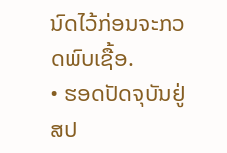ນົດໄວ້ກ່ອນຈະກວດພົບເຊື້ອ.
• ຮອດປັດຈຸບັນຢູ່ ສປ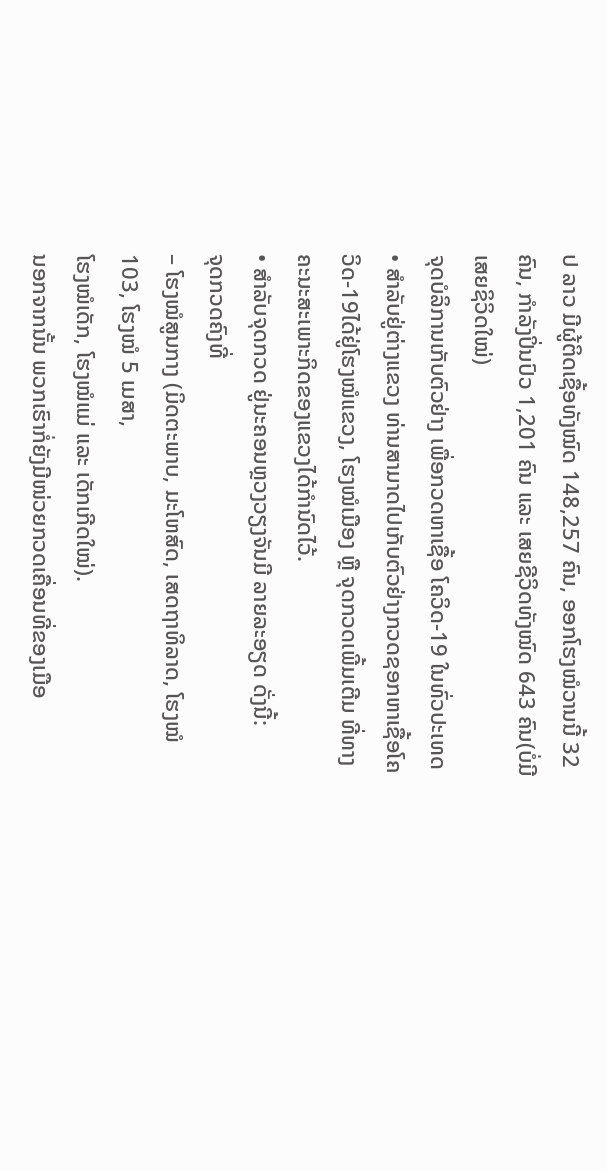ປ ລາວ ມີຜູ້ຕິດເຊື້ອທັງໝົດ 148,257 ຄົນ, ອອກໂຮງໝໍວານນີ້ 32 ຄົນ, ກຳລັງປິ່ນປົວ 1,201 ຄົນ ແລະ ເສຍຊີວິດທັງໝົດ 643 ຄົນ(ບໍ່ມີເສຍຊິວິດໃໝ່)
ຈຸດບໍລິການເກັບຕົວຢ່າງ ເພື່ອກວດຫາເຊື້ອ ໂຄວິດ-19 ໃນທົ່ວປະເທດ
• ສໍາລັບຢູ່ຕ່າງແຂວງ ທ່ານສາມາດໄປເກັບຕົວຢ່າງກວດຊອກຫາເຊື້ອໂຄວິດ-19ໄດ້ຢູ່ໂຮງໝໍແຂວງ, ໂຮງໝໍເມືອງ ຫຼື ຈຸດກວດເພີ້ມເຕີມ ທີ່ທາງຄະນະສະເພາະກິດຂອງແຂວງໄດ້ກຳນົດໄວ້.
• ສໍາລັບຈຸດກວດ ຢູ່ນະຄອນຫຼວງວຽງຈັນມີ ລາຍລະອຽດ ດັ່ງນີ້:
ຈຸດກວດຄົງທີ່
– ໂຮງໝໍສູນກາງ (ມິດຕະພາບ, ມະໂຫສົດ, ເສດຖາທິລາດ, ໂຮງໝໍ103, ໂຮງໝໍ 5 ເມສາ,
ໂຮງໝໍເດັກ, ໂຮງໝໍແມ່ ແລະ ເດັກເກີດໃໝ່).
ນອກຈາກນັ້ນ ພວກເຮົາກໍ່ຍັງມີໜ່ວຍກວດເຄື່ອນທີ່ຂອງເມືອ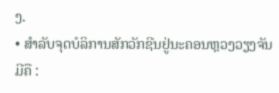ງ.
• ສໍາລັບຈຸດບໍລິການສັກວັກຊີນຢູ່ນະຄອນຫຼວງວຽງຈັນມີຄື :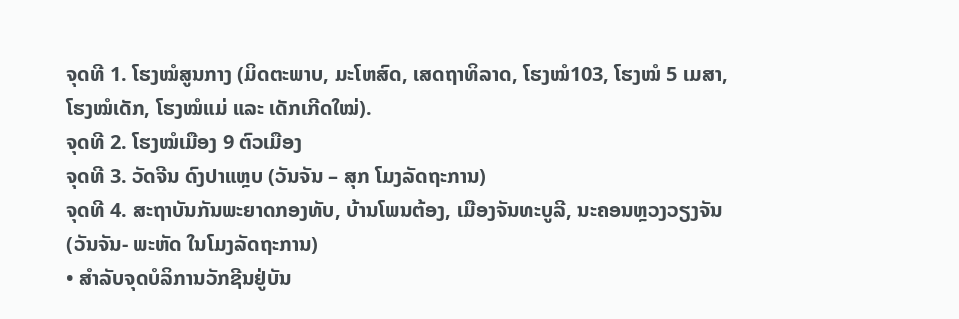ຈຸດທີ 1. ໂຮງໝໍສູນກາງ (ມິດຕະພາບ, ມະໂຫສົດ, ເສດຖາທິລາດ, ໂຮງໝໍ103, ໂຮງໝໍ 5 ເມສາ,
ໂຮງໝໍເດັກ, ໂຮງໝໍແມ່ ແລະ ເດັກເກີດໃໝ່).
ຈຸດທີ 2. ໂຮງໝໍເມືອງ 9 ຕົວເມືອງ
ຈຸດທີ 3. ວັດຈີນ ດົງປາແຫຼບ (ວັນຈັນ – ສຸກ ໂມງລັດຖະການ)
ຈຸດທີ 4. ສະຖາບັນກັນພະຍາດກອງທັບ, ບ້ານໂພນຕ້ອງ, ເມືອງຈັນທະບູລີ, ນະຄອນຫຼວງວຽງຈັນ
(ວັນຈັນ- ພະຫັດ ໃນໂມງລັດຖະການ)
• ສຳລັບຈຸດບໍລິການວັກຊີນຢູ່ບັນ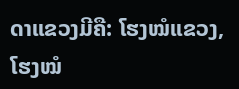ດາແຂວງມີຄື: ໂຮງໝໍແຂວງ, ໂຮງໝໍ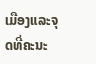ເມືອງແລະຈຸດທີ່ຄະນະ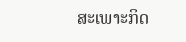ສະເພາະກິດ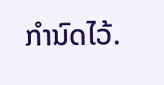ກໍານົດໄວ້.